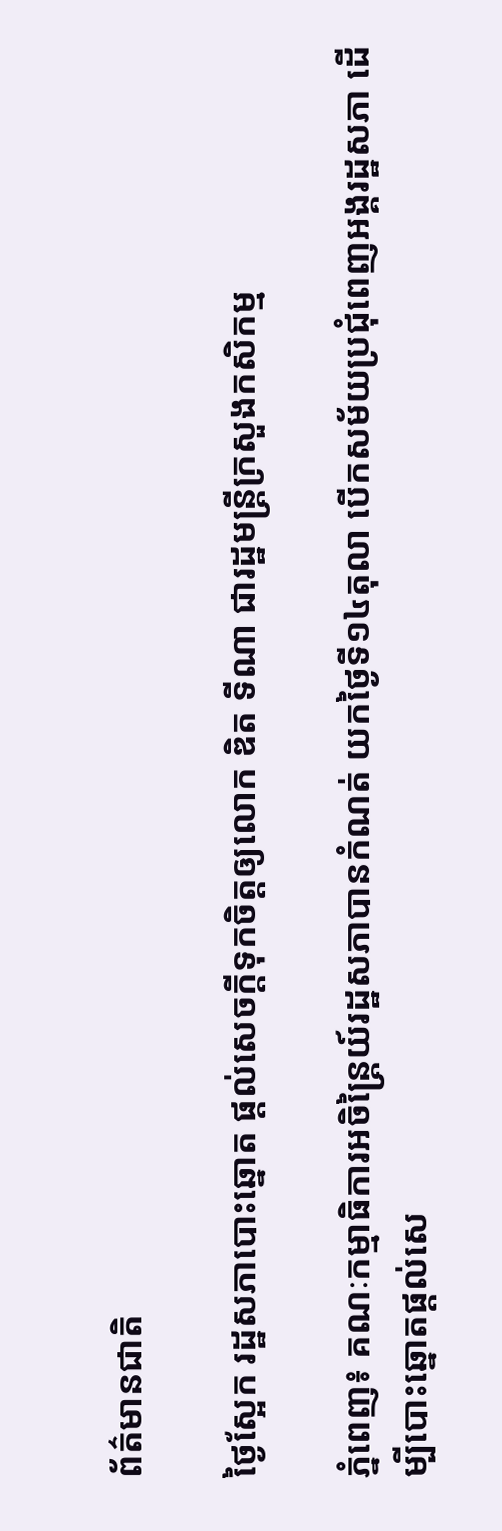ព័ត៌មានជាតិ

ថ្ងៃស្អែក រដ្ឋសភាបោះឆ្នោត ផ្តល់សេចក្តីទុកចិត្តឲ្យលោក ឌិត ទីណា ជារដ្ឋមន្ត្រីក្រសួងកសិកម្ម

ភ្នំពេញ៖ គណៈកម្មាធិការអចិន្ត្រៃយ៍រដ្ឋសភាបានកំណត់ យកថ្ងៃទី១៤តុលា បើកសម័យប្រជុំពេញអង្គរដ្ឋសភា ដើម្បីបោះឆ្នោតផ្តល់សេ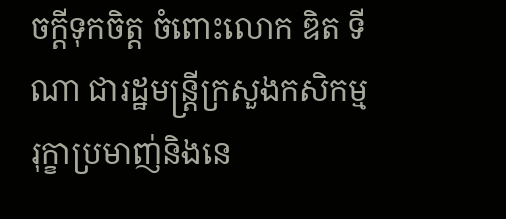ចក្តីទុកចិត្ត ចំពោះលោក ឌិត ទីណា ជារដ្ឋមន្ត្រីក្រសួងកសិកម្ម រុក្ខាប្រមាញ់និងនេ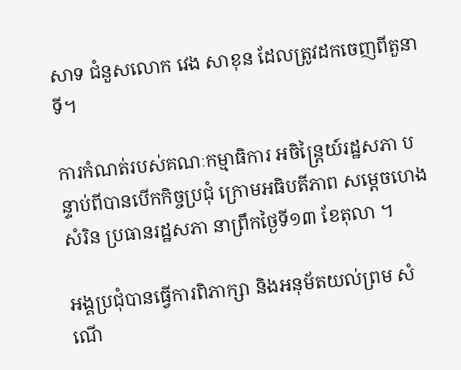សាទ ជំនួសលោក វេង សាខុន ដែលត្រូវដកចេញពីតួនាទី។

ការកំណត់របស់គណៈកម្មាធិការ អចិន្ត្រៃយ៍រដ្ឋសភា បន្ទាប់ពីបានបើកកិច្ចប្រជុំ ក្រោមអធិបតីភាព សម្ដេចហេង សំរិន ប្រធានរដ្ឋសភា នាព្រឹកថ្ងៃទី១៣ ខែតុលា ។

អង្គប្រជុំបានធ្វើការពិភាក្សា និងអនុម័តយល់ព្រម សំណើ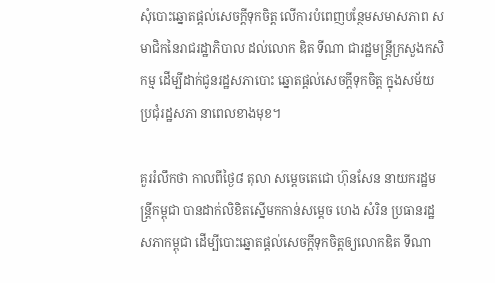សុំបោះឆ្នោតផ្តល់សេចក្តីទុកចិត្ត លើការបំពេញបន្ថែមសមាសភាព សមាជិកនៃរាជរដ្ឋាភិបាល ដល់លោក ឌិត ទីណា ជារដ្ឋមន្រ្តីក្រសួងកសិកម្ម ដើម្បីដាក់ជូនរដ្ឋសភាបោះ ឆ្នោតផ្តល់សេចក្តីទុកចិត្ត ក្នុងសម័យប្រជុំរដ្ឋសភា នាពេលខាងមុខ។

គួររំលឹកថា កាលពីថ្ងៃ៨ តុលា សម្តេចតេជោ ហ៊ុនសែន នាយករដ្ឋមន្ត្រីកម្ពុជា បានដាក់លិខិតស្នើមកកាន់សម្តេច ហេង សំរិន ប្រធានរដ្ឋសភាកម្ពុជា ដើម្បីបោះឆ្នោតផ្តល់សេចក្តីទុកចិត្តឲ្យលោកឌិត ទីណា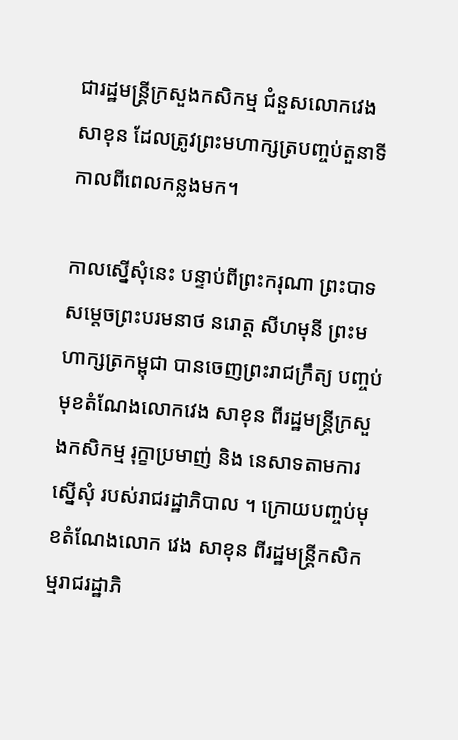ជារដ្ឋមន្ត្រីក្រសួងកសិកម្ម ជំនួសលោកវេង សាខុន ដែលត្រូវព្រះមហាក្សត្របញ្ចប់តួនាទីកាលពីពេលកន្លងមក។

កាលស្នើសុំនេះ បន្ទាប់ពីព្រះករុណា ព្រះបាទ សម្តេចព្រះបរមនាថ នរោត្ត សីហមុនី ព្រះមហាក្សត្រកម្ពុជា បានចេញព្រះរាជក្រឹត្យ បញ្ចប់មុខតំណែងលោកវេង សាខុន ពីរដ្ឋមន្រ្តីក្រសួងកសិកម្ម រុក្ខាប្រមាញ់ និង នេសាទតាមការស្នើសុំ របស់រាជរដ្ឋាភិបាល ។ ក្រោយបញ្ចប់មុខតំណែងលោក វេង សាខុន ពីរដ្ឋមន្រ្តីកសិកម្មរាជរដ្ឋាភិ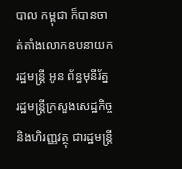បាល កម្ពុជា ក៏បានចាត់តាំងលោកឧបនាយក រដ្ឋមន្រ្តី អូន ព័ន្ធមុនីរ័ត្ន រដ្ឋមន្រ្តីក្រសួងសេដ្ឋកិច្ច និងហិរញ្ញវត្ថុ ជារដ្ឋមន្រ្តី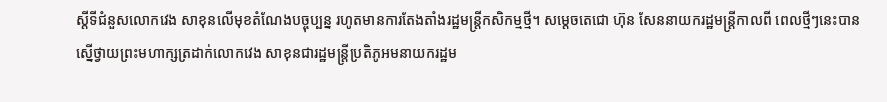ស្តីទីជំនួសលោកវេង សាខុនលើមុខតំណែងបច្ចុប្បន្ន រហូតមានការតែងតាំងរដ្ឋមន្រ្តីកសិកម្មថ្មី។ សម្តេចតេជោ ហ៊ុន សែននាយករដ្ឋមន្ត្រីកាលពី ពេលថ្មីៗនេះបានស្នើថ្វាយព្រះមហាក្សត្រដាក់លោកវេង សាខុនជារដ្ឋមន្ត្រីប្រតិភូអមនាយករដ្ឋម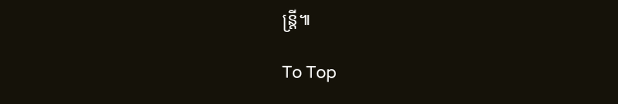ន្ត្រី៕

To Top